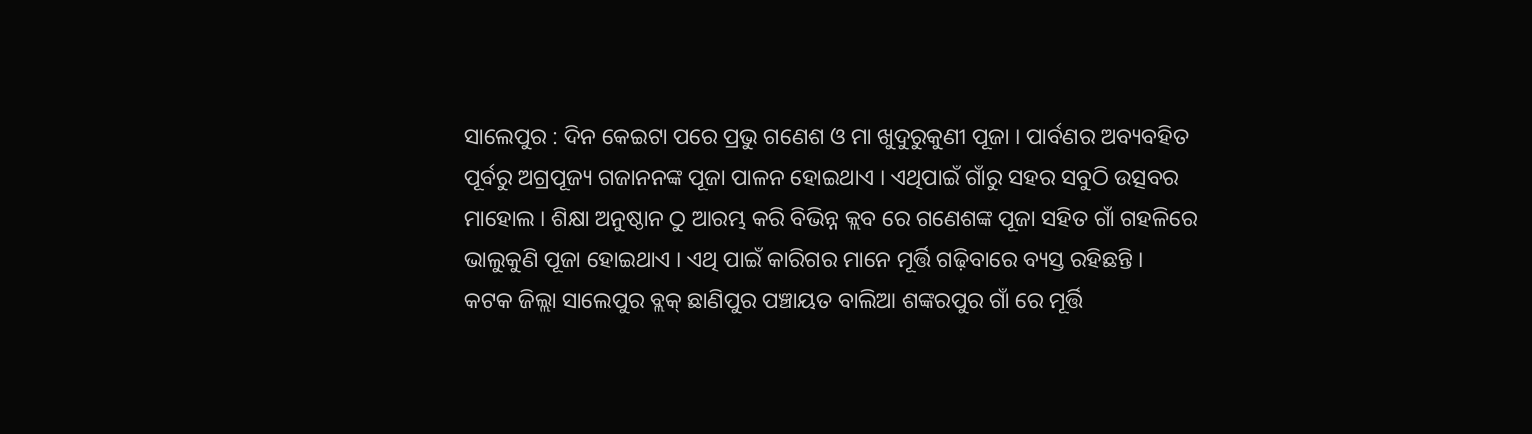ସାଲେପୁର : ଦିନ କେଇଟା ପରେ ପ୍ରଭୁ ଗଣେଶ ଓ ମା ଖୁଦୁରୁକୁଣୀ ପୂଜା । ପାର୍ବଣର ଅବ୍ୟବହିତ ପୂର୍ବରୁ ଅଗ୍ରପୂଜ୍ୟ ଗଜାନନଙ୍କ ପୂଜା ପାଳନ ହୋଇଥାଏ । ଏଥିପାଇଁ ଗାଁରୁ ସହର ସବୁଠି ଉତ୍ସବର ମାହୋଲ । ଶିକ୍ଷା ଅନୁଷ୍ଠାନ ଠୁ ଆରମ୍ଭ କରି ବିଭିନ୍ନ କ୍ଲବ ରେ ଗଣେଶଙ୍କ ପୂଜା ସହିତ ଗାଁ ଗହଳିରେ ଭାଲୁକୁଣି ପୂଜା ହୋଇଥାଏ । ଏଥି ପାଇଁ କାରିଗର ମାନେ ମୂର୍ତ୍ତି ଗଢ଼ିବାରେ ବ୍ୟସ୍ତ ରହିଛନ୍ତି ।
କଟକ ଜିଲ୍ଲା ସାଲେପୁର ବ୍ଲକ୍ ଛାଣିପୁର ପଞ୍ଚାୟତ ବାଲିଆ ଶଙ୍କରପୁର ଗାଁ ରେ ମୂର୍ତ୍ତି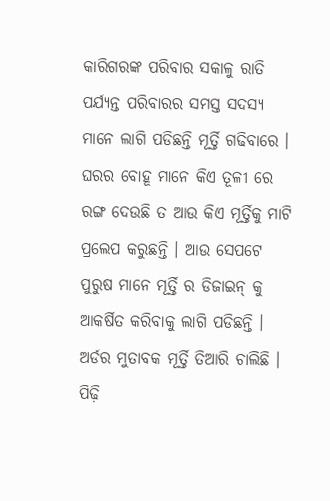କାରିଗରଙ୍କ ପରିବାର ସକାଳୁ ରାତି ପର୍ଯ୍ୟନ୍ତ ପରିବାରର ସମସ୍ତ ସଦସ୍ୟ ମାନେ ଲାଗି ପଡିଛନ୍ତି ମୂର୍ତ୍ତି ଗଢିବାରେ । ଘରର ବୋହୂ ମାନେ କିଏ ତୂଳୀ ରେ ରଙ୍ଗ ଦେଉଛି ତ ଆଉ କିଏ ମୂର୍ତ୍ତିକୁ ମାଟି ପ୍ରଲେପ କରୁଛନ୍ତି । ଆଉ ସେପଟେ ପୁରୁଷ ମାନେ ମୂର୍ତ୍ତି ର ଡିଜାଇନ୍ କୁ ଆକର୍ଷିତ କରିବାକୁ ଲାଗି ପଡିଛନ୍ତି । ଅର୍ଡର ମୁତାବକ ମୂର୍ତ୍ତି ତିଆରି ଚାଲିଛି । ପିଢ଼ି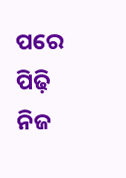ପରେ ପିଢ଼ି ନିଜ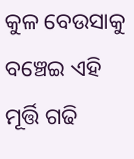କୁଳ ବେଉସାକୁ ବଞ୍ଚେଇ ଏହି ମୂର୍ତ୍ତି ଗଢି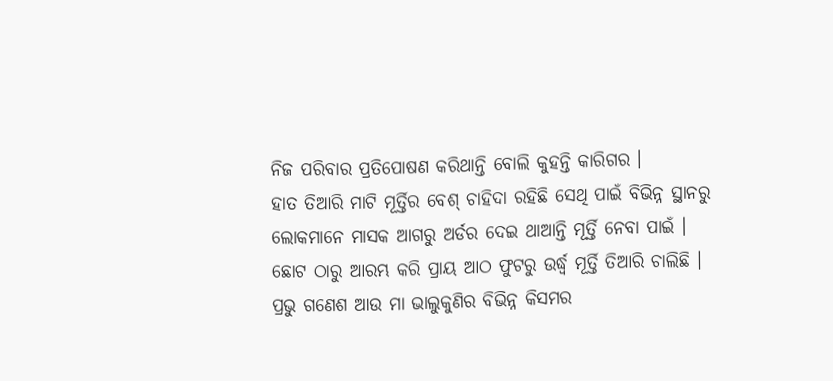ନିଜ ପରିବାର ପ୍ରତିପୋଷଣ କରିଥାନ୍ତି ବୋଲି କୁହନ୍ତି କାରିଗର ।
ହାତ ତିଆରି ମାଟି ମୂର୍ତ୍ତିର ବେଶ୍ ଚାହିଦା ରହିଛି ସେଥି ପାଇଁ ବିଭିନ୍ନ ସ୍ଥାନରୁ ଲୋକମାନେ ମାସକ ଆଗରୁ ଅର୍ଡର ଦେଇ ଥାଆନ୍ତି ମୂର୍ତ୍ତି ନେବା ପାଇଁ । ଛୋଟ ଠାରୁ ଆରମ୍ଭ କରି ପ୍ରାୟ ଆଠ ଫୁଟରୁ ଉର୍ଦ୍ଧ୍ୱ ମୂର୍ତ୍ତି ତିଆରି ଚାଲିଛି । ପ୍ରଭୁ ଗଣେଶ ଆଉ ମା ଭାଲୁକୁଣିର ବିଭିନ୍ନ କିସମର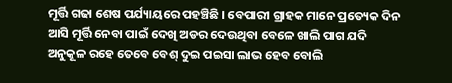ମୂର୍ତ୍ତି ଗଢା ଶେଷ ପର୍ଯ୍ୟାୟରେ ପହଞ୍ଚିଛି । ବେପାରୀ ଗ୍ରାହକ ମାନେ ପ୍ରତ୍ୟେକ ଦିନ ଆସି ମୂର୍ତ୍ତି ନେବା ପାଇଁ ଦେଖି ଅଡର ଦେଉଥିବା ବେଳେ ଖାଲି ପାଗ ଯଦି ଅନୁକୂଳ ରହେ ତେବେ ବେଶ୍ ଦୁଇ ପଇସା ଲାଭ ହେବ ବୋଲି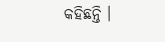କହିଛନ୍ତି ।